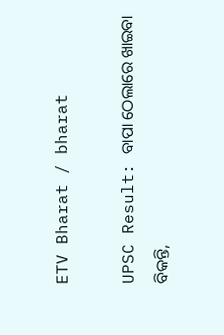ETV Bharat / bharat

UPSC Result: ବାପା ଠେଲାରେ ଖାଇବା ବିକନ୍ତି,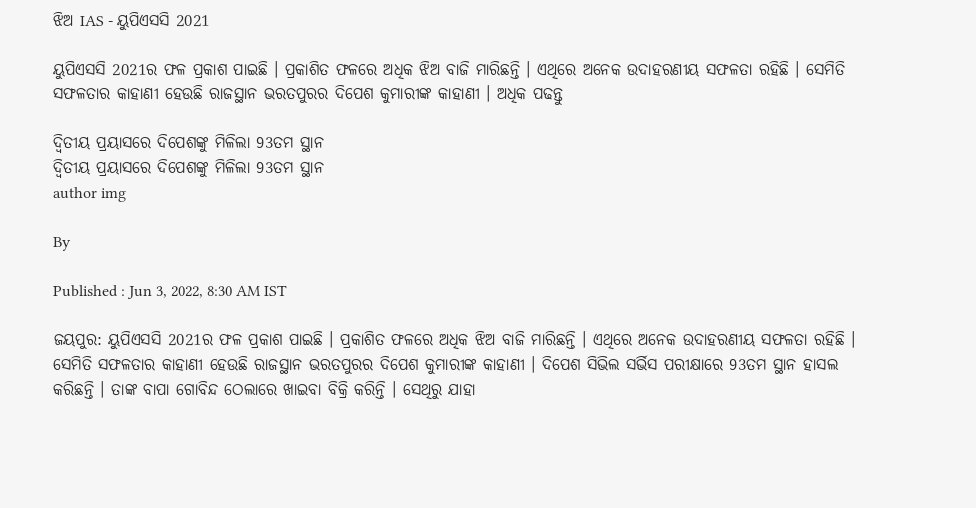ଝିଅ IAS - ୟୁପିଏସସି 2021

ୟୁପିଏସସି 2021ର ଫଳ ପ୍ରକାଶ ପାଇଛି । ପ୍ରକାଶିତ ଫଳରେ ଅଧିକ ଝିଅ ବାଜି ମାରିଛନ୍ତି । ଏଥିରେ ଅନେକ ଉଦାହରଣୀୟ ସଫଳତା ରହିଛି । ସେମିତି ସଫଳତାର କାହାଣୀ ହେଉଛି ରାଜସ୍ଥାନ ଭରତପୁରର ଦିପେଶ କୁମାରୀଙ୍କ କାହାଣୀ । ଅଧିକ ପଢନ୍ତୁ

ଦ୍ବିତୀୟ ପ୍ରୟାସରେ ଦିପେଶଙ୍କୁ ମିଳିଲା 93ତମ ସ୍ଥାନ
ଦ୍ବିତୀୟ ପ୍ରୟାସରେ ଦିପେଶଙ୍କୁ ମିଳିଲା 93ତମ ସ୍ଥାନ
author img

By

Published : Jun 3, 2022, 8:30 AM IST

ଜୟପୁର: ୟୁପିଏସସି 2021ର ଫଳ ପ୍ରକାଶ ପାଇଛି । ପ୍ରକାଶିତ ଫଳରେ ଅଧିକ ଝିଅ ବାଜି ମାରିଛନ୍ତି । ଏଥିରେ ଅନେକ ଉଦାହରଣୀୟ ସଫଳତା ରହିଛି । ସେମିତି ସଫଳତାର କାହାଣୀ ହେଉଛି ରାଜସ୍ଥାନ ଭରତପୁରର ଦିପେଶ କୁମାରୀଙ୍କ କାହାଣୀ । ଦିପେଶ ସିଭିଲ ସର୍ଭିସ ପରୀକ୍ଷାରେ 93ତମ ସ୍ଥାନ ହାସଲ କରିଛନ୍ତି । ତାଙ୍କ ବାପା ଗୋବିନ୍ଦ ଠେଲାରେ ଖାଇବା ବିକ୍ରି କରିନ୍ତି । ସେଥିରୁ ଯାହା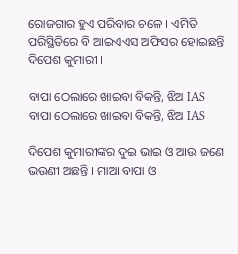ରୋଜଗାର ହୁଏ ପରିବାର ଚଳେ । ଏମିତି ପରିସ୍ଥିତିରେ ବି ଆଇଏଏସ ଅଫିସର ହୋଇଛନ୍ତି ଦିପେଶ କୁମାରୀ ।

ବାପା ଠେଲାରେ ଖାଇବା ବିକନ୍ତି, ଝିଅ IAS
ବାପା ଠେଲାରେ ଖାଇବା ବିକନ୍ତି, ଝିଅ IAS

ଦିପେଶ କୁମାରୀଙ୍କର ଦୁଇ ଭାଇ ଓ ଆଉ ଜଣେ ଭଉଣୀ ଅଛନ୍ତି । ମାଆ ବାପା ଓ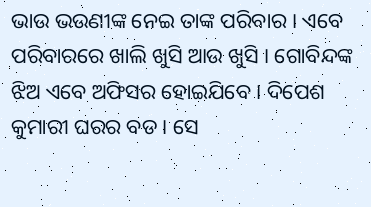ଭାଉ ଭଉଣୀଙ୍କ ନେଇ ତାଙ୍କ ପରିବାର । ଏବେ ପରିବାରରେ ଖାଲି ଖୁସି ଆଉ ଖୁସି । ଗୋବିନ୍ଦଙ୍କ ଝିଅ ଏବେ ଅଫିସର ହୋଇଯିବେ । ଦିପେଶ କୁମାରୀ ଘରର ବଡ । ସେ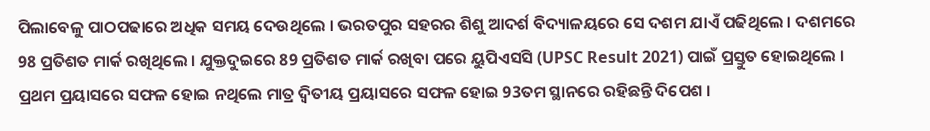ପିଲାବେଳୁ ପାଠପଢାରେ ଅଧିକ ସମୟ ଦେଉଥିଲେ । ଭରତପୁର ସହରର ଶିଶୁ ଆଦର୍ଶ ବିଦ୍ୟାଳୟରେ ସେ ଦଶମ ଯାଏଁ ପଢିଥିଲେ । ଦଶମରେ 98 ପ୍ରତିଶତ ମାର୍କ ରଖିଥିଲେ । ଯୁକ୍ତଦୁଇରେ 89 ପ୍ରତିଶତ ମାର୍କ ରଖିବା ପରେ ୟୁପିଏସସି (UPSC Result 2021) ପାଇଁ ପ୍ରସ୍ତୁତ ହୋଇଥିଲେ । ପ୍ରଥମ ପ୍ରୟାସରେ ସଫଳ ହୋଇ ନଥିଲେ ମାତ୍ର ଦ୍ବିତୀୟ ପ୍ରୟାସରେ ସଫଳ ହୋଇ 93ତମ ସ୍ଥାନରେ ରହିଛନ୍ତି ଦିପେଶ ।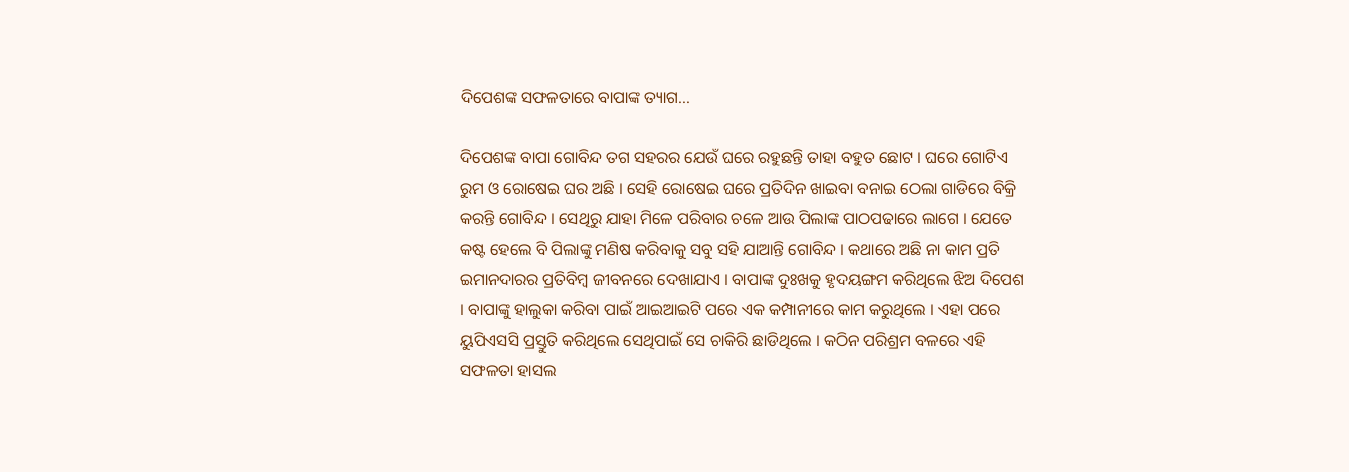ଦିପେଶଙ୍କ ସଫଳତାରେ ବାପାଙ୍କ ତ୍ୟାଗ...

ଦିପେଶଙ୍କ ବାପା ଗୋବିନ୍ଦ ତଗ ସହରର ଯେଉଁ ଘରେ ରହୁଛନ୍ତି ତାହା ବହୁତ ଛୋଟ । ଘରେ ଗୋଟିଏ ରୁମ ଓ ରୋଷେଇ ଘର ଅଛି । ସେହି ରୋଷେଇ ଘରେ ପ୍ରତିଦିନ ଖାଇବା ବନାଇ ଠେଲା ଗାଡିରେ ବିକ୍ରି କରନ୍ତି ଗୋବିନ୍ଦ । ସେଥିରୁ ଯାହା ମିଳେ ପରିବାର ଚଳେ ଆଉ ପିଲାଙ୍କ ପାଠପଢାରେ ଲାଗେ । ଯେତେ କଷ୍ଟ ହେଲେ ବି ପିଲାଙ୍କୁ ମଣିଷ କରିବାକୁ ସବୁ ସହି ଯାଆନ୍ତି ଗୋବିନ୍ଦ । କଥାରେ ଅଛି ନା କାମ ପ୍ରତି ଇମାନଦାରର ପ୍ରତିବିମ୍ବ ଜୀବନରେ ଦେଖାଯାଏ । ବାପାଙ୍କ ଦୁଃଖକୁ ହୃଦୟଙ୍ଗମ କରିଥିଲେ ଝିଅ ଦିପେଶ । ବାପାଙ୍କୁ ହାଲୁକା କରିବା ପାଇଁ ଆଇଆଇଟି ପରେ ଏକ କମ୍ପାନୀରେ କାମ କରୁଥିଲେ । ଏହା ପରେ ୟୁପିଏସସି ପ୍ରସ୍ତୁତି କରିଥିଲେ ସେଥିପାଇଁ ସେ ଚାକିରି ଛାଡିଥିଲେ । କଠିନ ପରିଶ୍ରମ ବଳରେ ଏହି ସଫଳତା ହାସଲ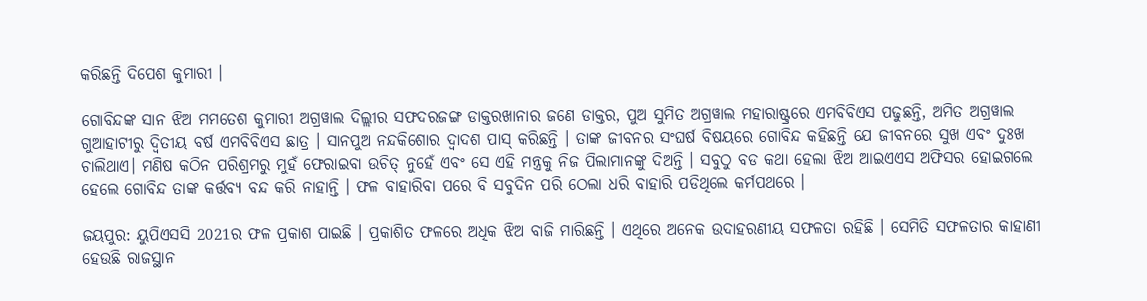କରିଛନ୍ତି ଦିପେଶ କୁମାରୀ ।

ଗୋବିନ୍ଦଙ୍କ ସାନ ଝିଅ ମମତେଶ କୁମାରୀ ଅଗ୍ରୱାଲ ଦିଲ୍ଲୀର ସଫଦରଜଙ୍ଗ ଡାକ୍ତରଖାନାର ଜଣେ ଡାକ୍ତର, ପୁଅ ସୁମିତ ଅଗ୍ରୱାଲ ମହାରାଷ୍ଟ୍ରରେ ଏମବିବିଏସ ପଢୁଛନ୍ତି, ଅମିତ ଅଗ୍ରୱାଲ ଗୁଆହାଟୀରୁ ଦ୍ବିତୀୟ ବର୍ଷ ଏମବିବିଏସ ଛାତ୍ର । ସାନପୁଅ ନନ୍ଦକିଶୋର ଦ୍ବାଦଶ ପାସ୍ କରିଛନ୍ତି । ତାଙ୍କ ଜୀବନର ସଂଘର୍ଷ ବିଷୟରେ ଗୋବିନ୍ଦ କହିଛନ୍ତି ଯେ ଜୀବନରେ ସୁଖ ଏବଂ ଦୁଃଖ ଚାଲିଥାଏ। ମଣିଷ କଠିନ ପରିଶ୍ରମରୁ ମୁହଁ ଫେରାଇବା ଉଚିତ୍ ନୁହେଁ ଏବଂ ସେ ଏହି ମନ୍ତ୍ରକୁ ନିଜ ପିଲାମାନଙ୍କୁ ଦିଅନ୍ତି । ସବୁଠୁ ବଡ କଥା ହେଲା ଝିଅ ଆଇଏଏସ ଅଫିସର ହୋଇଗଲେ ହେଲେ ଗୋବିନ୍ଦ ତାଙ୍କ କର୍ତ୍ତବ୍ୟ ବନ୍ଦ କରି ନାହାନ୍ତି । ଫଳ ବାହାରିବା ପରେ ବି ସବୁଦିନ ପରି ଠେଲା ଧରି ବାହାରି ପଡିଥିଲେ କର୍ମପଥରେ ।

ଜୟପୁର: ୟୁପିଏସସି 2021ର ଫଳ ପ୍ରକାଶ ପାଇଛି । ପ୍ରକାଶିତ ଫଳରେ ଅଧିକ ଝିଅ ବାଜି ମାରିଛନ୍ତି । ଏଥିରେ ଅନେକ ଉଦାହରଣୀୟ ସଫଳତା ରହିଛି । ସେମିତି ସଫଳତାର କାହାଣୀ ହେଉଛି ରାଜସ୍ଥାନ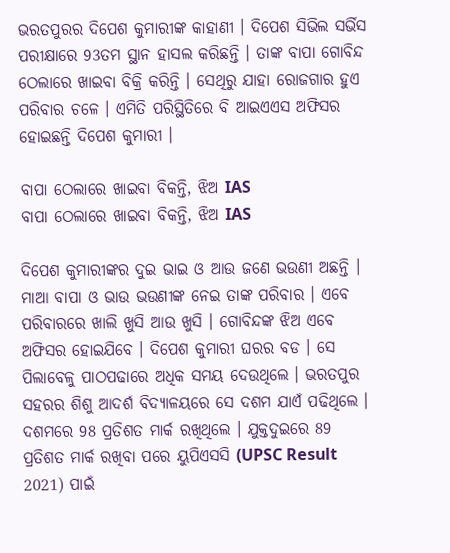ଭରତପୁରର ଦିପେଶ କୁମାରୀଙ୍କ କାହାଣୀ । ଦିପେଶ ସିଭିଲ ସର୍ଭିସ ପରୀକ୍ଷାରେ 93ତମ ସ୍ଥାନ ହାସଲ କରିଛନ୍ତି । ତାଙ୍କ ବାପା ଗୋବିନ୍ଦ ଠେଲାରେ ଖାଇବା ବିକ୍ରି କରିନ୍ତି । ସେଥିରୁ ଯାହା ରୋଜଗାର ହୁଏ ପରିବାର ଚଳେ । ଏମିତି ପରିସ୍ଥିତିରେ ବି ଆଇଏଏସ ଅଫିସର ହୋଇଛନ୍ତି ଦିପେଶ କୁମାରୀ ।

ବାପା ଠେଲାରେ ଖାଇବା ବିକନ୍ତି, ଝିଅ IAS
ବାପା ଠେଲାରେ ଖାଇବା ବିକନ୍ତି, ଝିଅ IAS

ଦିପେଶ କୁମାରୀଙ୍କର ଦୁଇ ଭାଇ ଓ ଆଉ ଜଣେ ଭଉଣୀ ଅଛନ୍ତି । ମାଆ ବାପା ଓ ଭାଉ ଭଉଣୀଙ୍କ ନେଇ ତାଙ୍କ ପରିବାର । ଏବେ ପରିବାରରେ ଖାଲି ଖୁସି ଆଉ ଖୁସି । ଗୋବିନ୍ଦଙ୍କ ଝିଅ ଏବେ ଅଫିସର ହୋଇଯିବେ । ଦିପେଶ କୁମାରୀ ଘରର ବଡ । ସେ ପିଲାବେଳୁ ପାଠପଢାରେ ଅଧିକ ସମୟ ଦେଉଥିଲେ । ଭରତପୁର ସହରର ଶିଶୁ ଆଦର୍ଶ ବିଦ୍ୟାଳୟରେ ସେ ଦଶମ ଯାଏଁ ପଢିଥିଲେ । ଦଶମରେ 98 ପ୍ରତିଶତ ମାର୍କ ରଖିଥିଲେ । ଯୁକ୍ତଦୁଇରେ 89 ପ୍ରତିଶତ ମାର୍କ ରଖିବା ପରେ ୟୁପିଏସସି (UPSC Result 2021) ପାଇଁ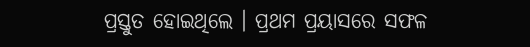ପ୍ରସ୍ତୁତ ହୋଇଥିଲେ । ପ୍ରଥମ ପ୍ରୟାସରେ ସଫଳ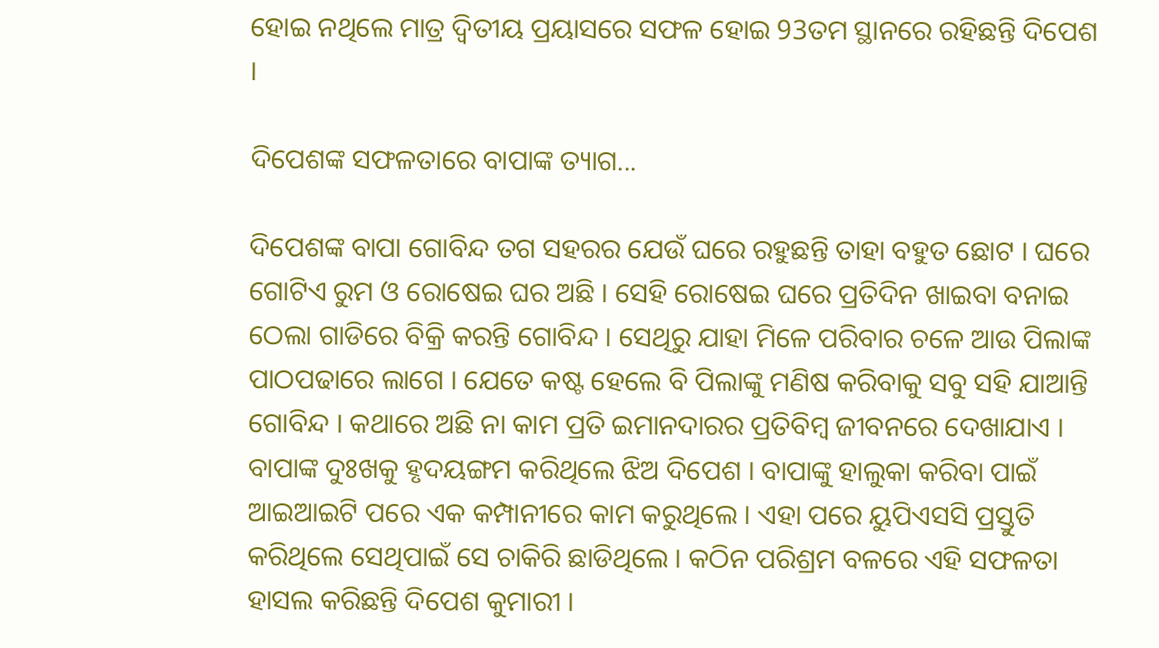ହୋଇ ନଥିଲେ ମାତ୍ର ଦ୍ବିତୀୟ ପ୍ରୟାସରେ ସଫଳ ହୋଇ 93ତମ ସ୍ଥାନରେ ରହିଛନ୍ତି ଦିପେଶ ।

ଦିପେଶଙ୍କ ସଫଳତାରେ ବାପାଙ୍କ ତ୍ୟାଗ...

ଦିପେଶଙ୍କ ବାପା ଗୋବିନ୍ଦ ତଗ ସହରର ଯେଉଁ ଘରେ ରହୁଛନ୍ତି ତାହା ବହୁତ ଛୋଟ । ଘରେ ଗୋଟିଏ ରୁମ ଓ ରୋଷେଇ ଘର ଅଛି । ସେହି ରୋଷେଇ ଘରେ ପ୍ରତିଦିନ ଖାଇବା ବନାଇ ଠେଲା ଗାଡିରେ ବିକ୍ରି କରନ୍ତି ଗୋବିନ୍ଦ । ସେଥିରୁ ଯାହା ମିଳେ ପରିବାର ଚଳେ ଆଉ ପିଲାଙ୍କ ପାଠପଢାରେ ଲାଗେ । ଯେତେ କଷ୍ଟ ହେଲେ ବି ପିଲାଙ୍କୁ ମଣିଷ କରିବାକୁ ସବୁ ସହି ଯାଆନ୍ତି ଗୋବିନ୍ଦ । କଥାରେ ଅଛି ନା କାମ ପ୍ରତି ଇମାନଦାରର ପ୍ରତିବିମ୍ବ ଜୀବନରେ ଦେଖାଯାଏ । ବାପାଙ୍କ ଦୁଃଖକୁ ହୃଦୟଙ୍ଗମ କରିଥିଲେ ଝିଅ ଦିପେଶ । ବାପାଙ୍କୁ ହାଲୁକା କରିବା ପାଇଁ ଆଇଆଇଟି ପରେ ଏକ କମ୍ପାନୀରେ କାମ କରୁଥିଲେ । ଏହା ପରେ ୟୁପିଏସସି ପ୍ରସ୍ତୁତି କରିଥିଲେ ସେଥିପାଇଁ ସେ ଚାକିରି ଛାଡିଥିଲେ । କଠିନ ପରିଶ୍ରମ ବଳରେ ଏହି ସଫଳତା ହାସଲ କରିଛନ୍ତି ଦିପେଶ କୁମାରୀ ।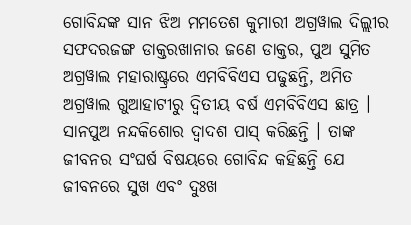ଗୋବିନ୍ଦଙ୍କ ସାନ ଝିଅ ମମତେଶ କୁମାରୀ ଅଗ୍ରୱାଲ ଦିଲ୍ଲୀର ସଫଦରଜଙ୍ଗ ଡାକ୍ତରଖାନାର ଜଣେ ଡାକ୍ତର, ପୁଅ ସୁମିତ ଅଗ୍ରୱାଲ ମହାରାଷ୍ଟ୍ରରେ ଏମବିବିଏସ ପଢୁଛନ୍ତି, ଅମିତ ଅଗ୍ରୱାଲ ଗୁଆହାଟୀରୁ ଦ୍ବିତୀୟ ବର୍ଷ ଏମବିବିଏସ ଛାତ୍ର । ସାନପୁଅ ନନ୍ଦକିଶୋର ଦ୍ବାଦଶ ପାସ୍ କରିଛନ୍ତି । ତାଙ୍କ ଜୀବନର ସଂଘର୍ଷ ବିଷୟରେ ଗୋବିନ୍ଦ କହିଛନ୍ତି ଯେ ଜୀବନରେ ସୁଖ ଏବଂ ଦୁଃଖ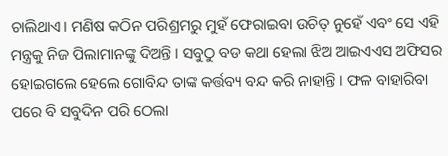ଚାଲିଥାଏ। ମଣିଷ କଠିନ ପରିଶ୍ରମରୁ ମୁହଁ ଫେରାଇବା ଉଚିତ୍ ନୁହେଁ ଏବଂ ସେ ଏହି ମନ୍ତ୍ରକୁ ନିଜ ପିଲାମାନଙ୍କୁ ଦିଅନ୍ତି । ସବୁଠୁ ବଡ କଥା ହେଲା ଝିଅ ଆଇଏଏସ ଅଫିସର ହୋଇଗଲେ ହେଲେ ଗୋବିନ୍ଦ ତାଙ୍କ କର୍ତ୍ତବ୍ୟ ବନ୍ଦ କରି ନାହାନ୍ତି । ଫଳ ବାହାରିବା ପରେ ବି ସବୁଦିନ ପରି ଠେଲା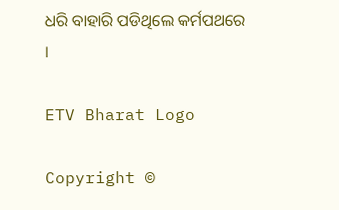ଧରି ବାହାରି ପଡିଥିଲେ କର୍ମପଥରେ ।

ETV Bharat Logo

Copyright ©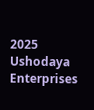2025 Ushodaya Enterprises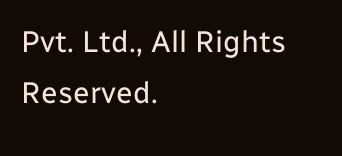Pvt. Ltd., All Rights Reserved.